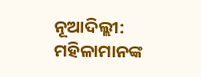ନୂଆଦିଲ୍ଲୀ: ମହିଳାମାନଙ୍କ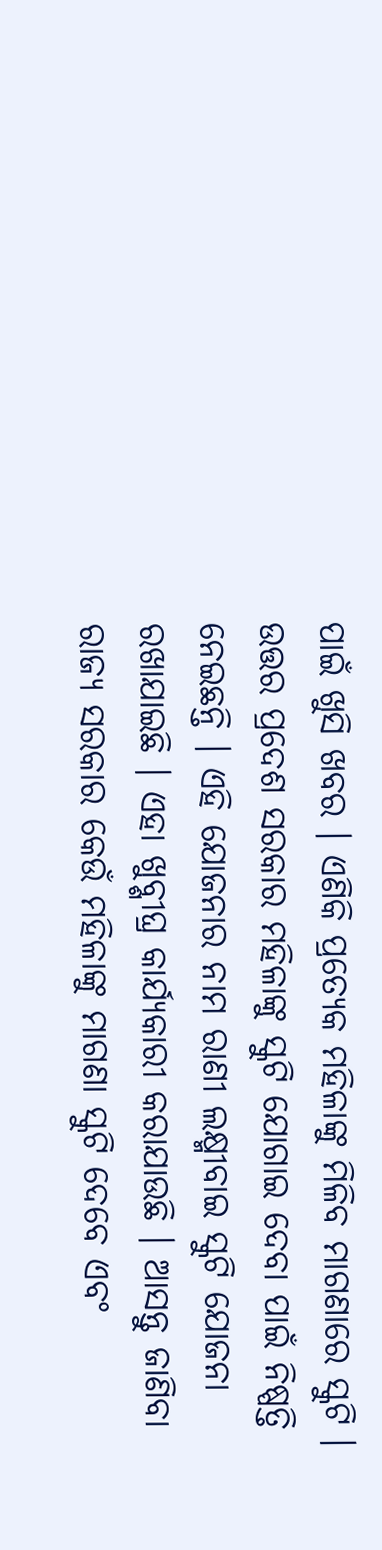ପାଇଁ ଖୁସି ଖବର । ଏଣିକି ପ୍ରତ୍ୟେକ ମହିଳାଙ୍କୁ ମିଳିବ ମାଗଣାରେ ସ୍କୁଟି । ଉତ୍ତର ପ୍ରଦେଶ ସରକାର ମହିଳାଙ୍କୁ ସ୍କୁଟି ଯୋଗାଇ ଦେବା ପାଇଁ ନିଷ୍ପତ୍ତି ନେଇଛନ୍ତି । ଏହି ଯୋଜନାର ନାମ ରାଣୀ ଲକ୍ଷ୍ମୀବାଇ ସ୍କୁଟି ଯୋଜନା ରଖାଯାଇଛି । ଏହା ଖୁବ୍ଶୀଘ୍ର କାର୍ଯ୍ୟକାରୀ କରାଯାଉଛି । ଆସନ୍ତୁ ଜାଣିବା ରାଜ୍ୟ ସରକାର କେଉଁ ମହିଳାଙ୍କୁ ମାଗଣା ସ୍କୁଟି ଦେବେ ଏବଂ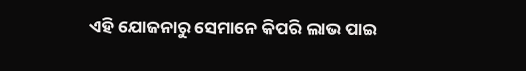ଏହି ଯୋଜନାରୁ ସେମାନେ କିପରି ଲାଭ ପାଇ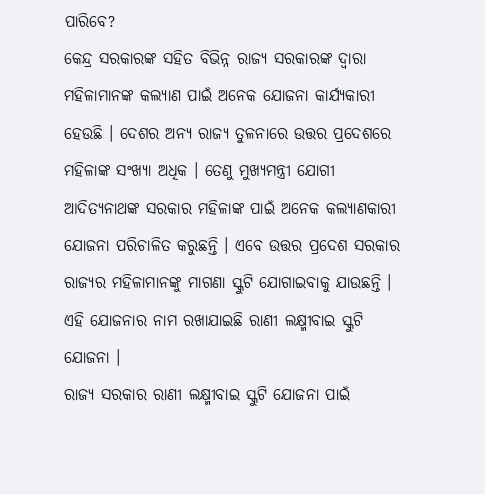ପାରିବେ?
କେନ୍ଦ୍ର ସରକାରଙ୍କ ସହିତ ବିଭିନ୍ନ ରାଜ୍ୟ ସରକାରଙ୍କ ଦ୍ୱାରା ମହିଳାମାନଙ୍କ କଲ୍ୟାଣ ପାଇଁ ଅନେକ ଯୋଜନା କାର୍ଯ୍ୟକାରୀ ହେଉଛି । ଦେଶର ଅନ୍ୟ ରାଜ୍ୟ ତୁଳନାରେ ଉତ୍ତର ପ୍ରଦେଶରେ ମହିଳାଙ୍କ ସଂଖ୍ୟା ଅଧିକ । ତେଣୁ ମୁଖ୍ୟମନ୍ତ୍ରୀ ଯୋଗୀ ଆଦିତ୍ୟନାଥଙ୍କ ସରକାର ମହିଳାଙ୍କ ପାଇଁ ଅନେକ କଲ୍ୟାଣକାରୀ ଯୋଜନା ପରିଚାଳିତ କରୁଛନ୍ତି । ଏବେ ଉତ୍ତର ପ୍ରଦେଶ ସରକାର ରାଜ୍ୟର ମହିଳାମାନଙ୍କୁ ମାଗଣା ସ୍କୁଟି ଯୋଗାଇବାକୁ ଯାଉଛନ୍ତି । ଏହି ଯୋଜନାର ନାମ ରଖାଯାଇଛି ରାଣୀ ଲକ୍ଷ୍ମୀବାଇ ସ୍କୁଟି ଯୋଜନା ।
ରାଜ୍ୟ ସରକାର ରାଣୀ ଲକ୍ଷ୍ମୀବାଇ ସ୍କୁଟି ଯୋଜନା ପାଇଁ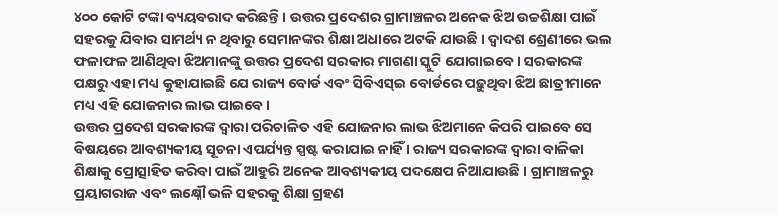୪୦୦ କୋଟି ଟଙ୍କା ବ୍ୟୟବରାଦ କରିଛନ୍ତି । ଉତ୍ତର ପ୍ରଦେଶର ଗ୍ରାମାଞ୍ଚଳର ଅନେକ ଝିଅ ଉଚ୍ଚଶିକ୍ଷା ପାଇଁ ସହରକୁ ଯିବାର ସାମର୍ଥ୍ୟ ନ ଥିବାରୁ ସେମାନଙ୍କର ଶିକ୍ଷା ଅଧାରେ ଅଟକି ଯାଉଛି । ଦ୍ୱାଦଶ ଶ୍ରେଣୀରେ ଭଲ ଫଳାଫଳ ଆଣିଥିବା ଝିଅମାନଙ୍କୁ ଉତ୍ତର ପ୍ରଦେଶ ସରକାର ମାଗଣା ସ୍କୁଟି ଯୋଗାଇବେ । ସରକାରଙ୍କ ପକ୍ଷରୁ ଏହା ମଧ୍ୟ କୁହାଯାଇଛି ଯେ ରାଜ୍ୟ ବୋର୍ଡ ଏବଂ ସିବିଏସ୍ଇ ବୋର୍ଡରେ ପଢ଼ୁଥିବା ଝିଅ ଛାତ୍ରୀମାନେ ମଧ୍ୟ ଏହି ଯୋଜନାର ଲାଭ ପାଇବେ ।
ଉତ୍ତର ପ୍ରଦେଶ ସରକାରଙ୍କ ଦ୍ୱାରା ପରିଚାଳିତ ଏହି ଯୋଜନାର ଲାଭ ଝିଅମାନେ କିପରି ପାଇବେ ସେ ବିଷୟରେ ଆବଶ୍ୟକୀୟ ସୂଚନା ଏପର୍ଯ୍ୟନ୍ତ ସ୍ପଷ୍ଟ କରାଯାଇ ନାହିଁ । ରାଜ୍ୟ ସରକାରଙ୍କ ଦ୍ୱାରା ବାଳିକା ଶିକ୍ଷାକୁ ପ୍ରୋତ୍ସାହିତ କରିବା ପାଇଁ ଆହୁରି ଅନେକ ଆବଶ୍ୟକୀୟ ପଦକ୍ଷେପ ନିଆଯାଉଛି । ଗ୍ରାମାଞ୍ଚଳରୁ ପ୍ରୟାଗରାଜ ଏବଂ ଲକ୍ଷ୍ନୌ ଭଳି ସହରକୁ ଶିକ୍ଷା ଗ୍ରହଣ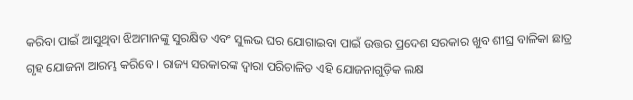କରିବା ପାଇଁ ଆସୁଥିବା ଝିଅମାନଙ୍କୁ ସୁରକ୍ଷିତ ଏବଂ ସୁଲଭ ଘର ଯୋଗାଇବା ପାଇଁ ଉତ୍ତର ପ୍ରଦେଶ ସରକାର ଖୁବ ଶୀଘ୍ର ବାଳିକା ଛାତ୍ର ଗୃହ ଯୋଜନା ଆରମ୍ଭ କରିବେ । ରାଜ୍ୟ ସରକାରଙ୍କ ଦ୍ୱାରା ପରିଚାଳିତ ଏହି ଯୋଜନାଗୁଡ଼ିକ ଲକ୍ଷ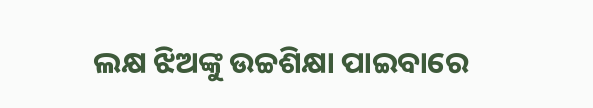ଲକ୍ଷ ଝିଅଙ୍କୁ ଉଚ୍ଚଶିକ୍ଷା ପାଇବାରେ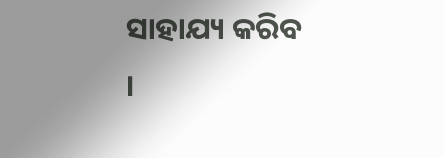ସାହାଯ୍ୟ କରିବ ।